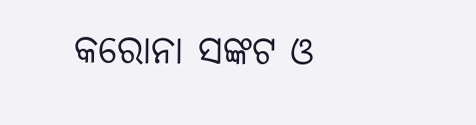କରୋନା ସଙ୍କଟ ଓ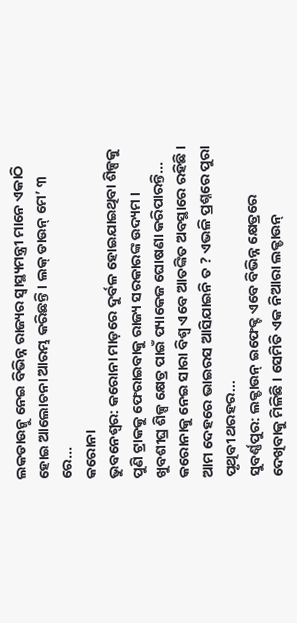ଲକଡାଉନ୍କୁ ନେଇ ବିଭିନ୍ନ ରାଜ୍ୟର ସ୍ୱାସ୍ଥ୍ୟମନ୍ତ୍ରୀ ମାନେ ଏକାଠି ହୋଇ ଆଲୋଚନା ଆରମ୍ଭ କରିଛନ୍ତି । ଲକ୍ ଡାଉନ୍ ମେ’ ୩ ରେ...
କରୋନା
ଭୁବନେଶ୍ୱର: କରୋନା ମାଡ଼ରେ ଦୁର୍ବଳ ହୋଇଯାଇଥିବା ଶିଳ୍ପକୁ ପୁଣି ଟ୍ରାକକୁ ଫେରାଇବାକୁ ରାଜ୍ୟ ସରକାରଙ୍କ ଉଦ୍ୟମ । ଖୁବଶୀଘ୍ର ଶିଳ୍ପ କ୍ଷେତ୍ର ପାଇଁ ପ୍ୟାକେଜ ଘୋଷଣା କରିପାରନ୍ତି...
କରୋନାକୁ ନେଇ ସାରା ବିଶ୍ୱ ଏବେ ଆତଙ୍କିତ ଅବସ୍ଥାରେ ରହିଛି । ଆମ ଦେହରେ ଭାଇରସ ଆସିଯାଇନି ତ ? ଏଭଳି ପ୍ରଶ୍ନରେ ପୁରା ପୃଥିବୀ ଥରହର...
ସୁବର୍ଣ୍ଣପୁର: ଲକ୍ଡାଉନ୍ ଇଫେକ୍ଟ ଏବେ ବିଭିନ୍ନ କ୍ଷେତ୍ରରେ ଦେଖିବାକୁ ମିଳିଛି । ସେମିତି ଏକ ନିଆରା ଲକ୍ଡାଉନ୍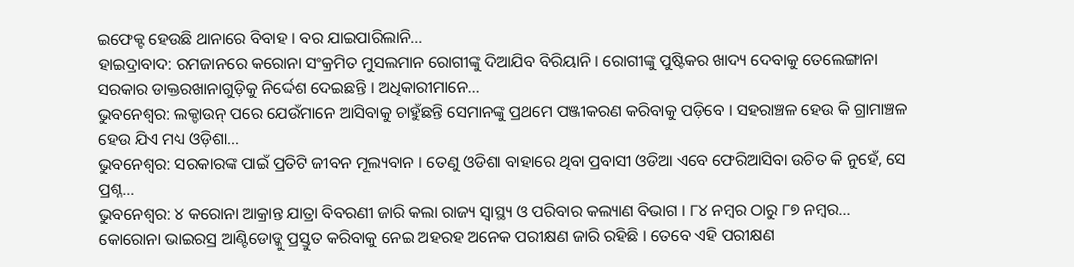ଇଫେକ୍ଟ ହେଉଛି ଥାନାରେ ବିବାହ । ବର ଯାଇପାରିଲାନି...
ହାଇଦ୍ରାବାଦ: ରମଜାନରେ କରୋନା ସଂକ୍ରମିତ ମୁସଲମାନ ରୋଗୀଙ୍କୁ ଦିଆଯିବ ବିରିୟାନି । ରୋଗୀଙ୍କୁ ପୁଷ୍ଟିକର ଖାଦ୍ୟ ଦେବାକୁ ତେଲେଙ୍ଗାନା ସରକାର ଡାକ୍ତରଖାନାଗୁଡ଼ିକୁ ନିର୍ଦ୍ଦେଶ ଦେଇଛନ୍ତି । ଅଧିକାରୀମାନେ...
ଭୁବନେଶ୍ୱର: ଲକ୍ଡାଉନ୍ ପରେ ଯେଉଁମାନେ ଆସିବାକୁ ଚାହୁଁଛନ୍ତି ସେମାନଙ୍କୁ ପ୍ରଥମେ ପଞ୍ଜୀକରଣ କରିବାକୁ ପଡ଼ିବେ । ସହରାଞ୍ଚଳ ହେଉ କି ଗ୍ରାମାଞ୍ଚଳ ହେଉ ଯିଏ ମଧ୍ୟ ଓଡ଼ିଶା...
ଭୁବନେଶ୍ୱର: ସରକାରଙ୍କ ପାଇଁ ପ୍ରତିଟି ଜୀବନ ମୂଲ୍ୟବାନ । ତେଣୁ ଓଡିଶା ବାହାରେ ଥିବା ପ୍ରବାସୀ ଓଡିଆ ଏବେ ଫେରିଆସିବା ଉଚିତ କି ନୁହେଁ, ସେ ପ୍ରଶ୍ନ...
ଭୁବନେଶ୍ୱର: ୪ କରୋନା ଆକ୍ରାନ୍ତ ଯାତ୍ରା ବିବରଣୀ ଜାରି କଲା ରାଜ୍ୟ ସ୍ୱାସ୍ଥ୍ୟ ଓ ପରିବାର କଲ୍ୟାଣ ବିଭାଗ । ୮୪ ନମ୍ୱର ଠାରୁ ୮୭ ନମ୍ୱର...
କୋରୋନା ଭାଇରସ୍ର ଆଣ୍ଟିଡୋଡ୍କୁ ପ୍ରସ୍ତୁତ କରିବାକୁ ନେଇ ଅହରହ ଅନେକ ପରୀକ୍ଷଣ ଜାରି ରହିଛି । ତେବେ ଏହି ପରୀକ୍ଷଣ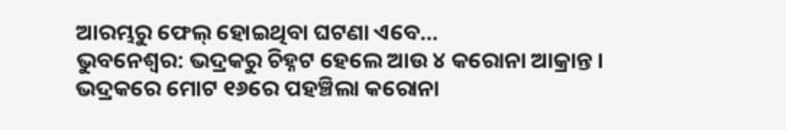ଆରମ୍ଭରୁ ଫେଲ୍ ହୋଇଥିବା ଘଟଣା ଏବେ...
ଭୁବନେଶ୍ୱର: ଭଦ୍ରକରୁ ଚିହ୍ନଟ ହେଲେ ଆଉ ୪ କରୋନା ଆକ୍ରାନ୍ତ । ଭଦ୍ରକରେ ମୋଟ ୧୬ରେ ପହଞ୍ଚିଲା କରୋନା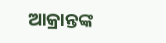ଆକ୍ରାନ୍ତଙ୍କ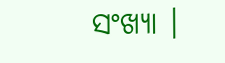ସଂଖ୍ୟା ।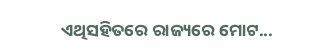ଏଥିସହିତରେ ରାଜ୍ୟରେ ମୋଟ...